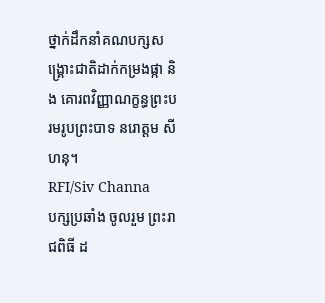ថ្នាក់ដឹកនាំគណបក្សសង្រ្គោះជាតិដាក់កម្រងផ្កា និង គោរពវិញ្ញាណក្ខន្ធព្រះបរមរូបព្រះបាទ នរោត្តម សីហនុ។
RFI/Siv Channa
បក្សប្រឆាំង ចូលរួម ព្រះរាជពិធី ដ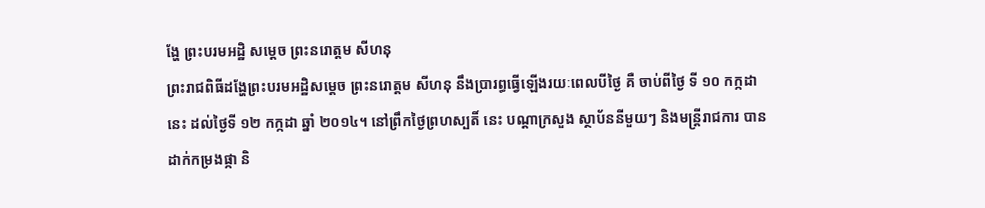ង្ហែ ព្រះបរមអដ្ឋិ សម្តេច ព្រះនរោត្តម សីហនុ
ព្រះរាជពិធីដង្ហែព្រះបរមអដ្ឋិសម្ដេច ព្រះនរោត្តម សីហនុ នឹងប្រារព្ធធ្វើឡើងរយៈពេលបីថ្ងៃ គឺ ចាប់ពីថ្ងៃ ទី ១០ កក្កដា នេះ ដល់ថ្ងៃទី ១២ កក្កដា ឆ្នាំ ២០១៤។ នៅព្រឹកថ្ងៃព្រហស្បតិ៍ នេះ បណ្តាក្រសួង ស្ថាប័ននីមួយៗ និងមន្ត្រីរាជការ បានដាក់កម្រងផ្កា និ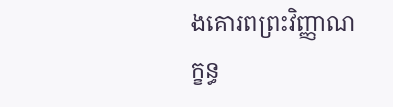ងគោរពព្រះវិញ្ញាណក្ខន្ធ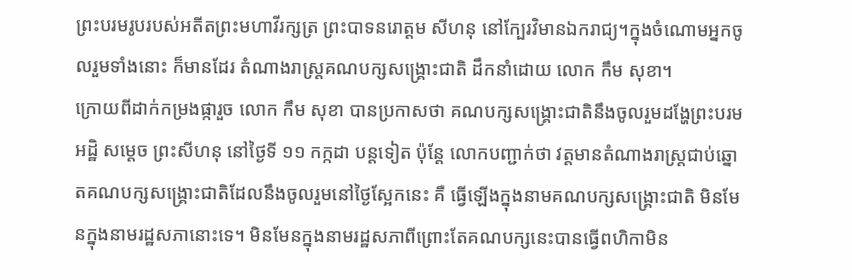ព្រះបរមរូបរបស់អតីតព្រះមហាវីរក្សត្រ ព្រះបាទនរោត្តម សីហនុ នៅក្បែរវិមានឯករាជ្យ។ក្នុងចំណោមអ្នកចូលរួមទាំងនោះ ក៏មានដែរ តំណាងរាស្ត្រគណបក្សសង្គ្រោះជាតិ ដឹកនាំដោយ លោក កឹម សុខា។
ក្រោយពីដាក់កម្រងផ្ការួច លោក កឹម សុខា បានប្រកាសថា គណបក្សសង្គ្រោះជាតិនឹងចូលរួមដង្ហែព្រះបរមអដ្ឋិ សម្តេច ព្រះសីហនុ នៅថ្ងៃទី ១១ កក្កដា បន្តទៀត ប៉ុន្តែ លោកបញ្ជាក់ថា វត្តមានតំណាងរាស្ត្រជាប់ឆ្នោតគណបក្សសង្គ្រោះជាតិដែលនឹងចូលរួមនៅថ្ងៃស្អែកនេះ គឺ ធ្វើឡើងក្នុងនាមគណបក្សសង្គ្រោះជាតិ មិនមែនក្នុងនាមរដ្ឋសភានោះទេ។ មិនមែនក្នុងនាមរដ្ឋសភាពីព្រោះតែគណបក្សនេះបានធ្វើពហិកាមិន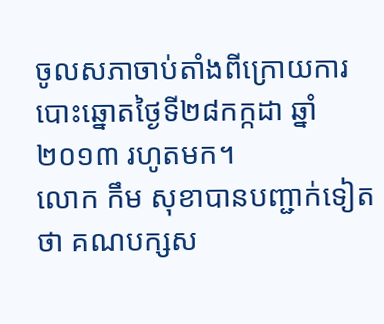ចូលសភាចាប់តាំងពីក្រោយការបោះឆ្នោតថ្ងៃទី២៨កក្កដា ឆ្នាំ ២០១៣ រហូតមក។
លោក កឹម សុខាបានបញ្ជាក់ទៀតថា គណបក្សស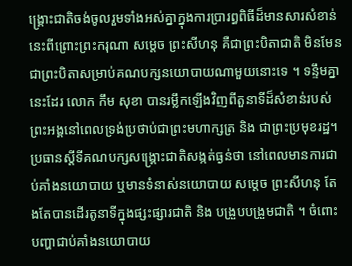ង្គ្រោះជាតិចង់ចូលរួមទាំងអស់គ្នាក្នុងការប្រារព្ធពិធីដ៏មានសារសំខាន់នេះពីព្រោះព្រះករុណា សម្តេច ព្រះសីហនុ គឺជាព្រះបិតាជាតិ មិនមែនជាព្រះបិតាសម្រាប់គណបក្សនយោបាយណាមួយនោះទេ ។ ទន្ទឹមគ្នានេះដែរ លោក កឹម សុខា បានរម្លឹកឡើងវិញពីតួនាទីដ៏សំខាន់របស់ព្រះអង្គនៅពេលទ្រង់ប្រថាប់ជាព្រះមហាក្សត្រ និង ជាព្រះប្រមុខរដ្ឋ។
ប្រធានស្តីទីគណបក្សសង្គ្រោះជាតិសង្កត់ធ្ងន់ថា នៅពេលមានការជាប់គាំងនយោបាយ ឬមានទំនាស់នយោបាយ សម្តេច ព្រះសីហនុ តែងតែបានដើរតូនាទីក្នុងផ្សះផ្សារជាតិ និង បង្រួបបង្រួមជាតិ ។ ចំពោះបញ្ហាជាប់គាំងនយោបាយ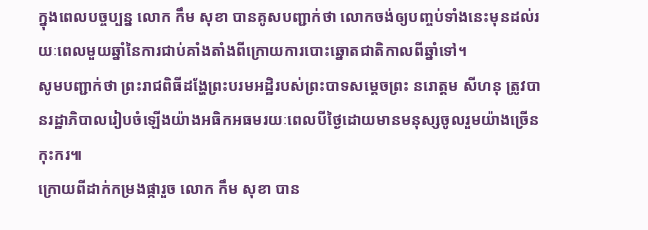ក្នុងពេលបច្ចប្បន្ន លោក កឹម សុខា បានគូសបញ្ជាក់ថា លោកចង់ឲ្យបញ្ចប់ទាំងនេះមុនដល់រយៈពេលមួយឆ្នាំនៃការជាប់គាំងតាំងពីក្រោយការបោះឆ្នោតជាតិកាលពីឆ្នាំទៅ។
សូមបញ្ជាក់ថា ព្រះរាជពិធីដង្ហែព្រះបរមអដ្ឋិរបស់ព្រះបាទសម្តេចព្រះ នរោត្តម សីហនុ ត្រូវបានរដ្ឋាភិបាលរៀបចំឡើងយ៉ាងអធិកអធមរយៈពេលបីថ្ងៃដោយមានមនុស្សចូលរួមយ៉ាងច្រើនកុះករ៕
ក្រោយពីដាក់កម្រងផ្ការួច លោក កឹម សុខា បាន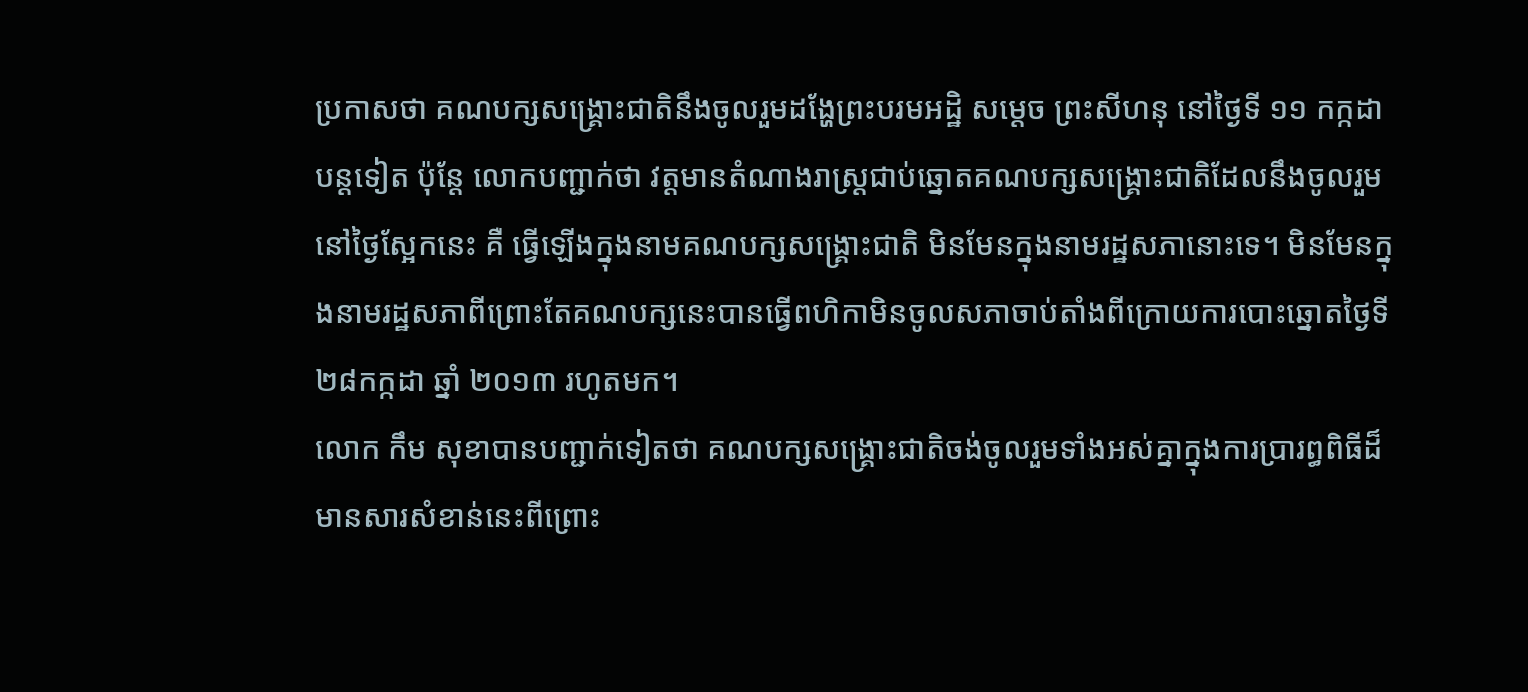ប្រកាសថា គណបក្សសង្គ្រោះជាតិនឹងចូលរួមដង្ហែព្រះបរមអដ្ឋិ សម្តេច ព្រះសីហនុ នៅថ្ងៃទី ១១ កក្កដា បន្តទៀត ប៉ុន្តែ លោកបញ្ជាក់ថា វត្តមានតំណាងរាស្ត្រជាប់ឆ្នោតគណបក្សសង្គ្រោះជាតិដែលនឹងចូលរួមនៅថ្ងៃស្អែកនេះ គឺ ធ្វើឡើងក្នុងនាមគណបក្សសង្គ្រោះជាតិ មិនមែនក្នុងនាមរដ្ឋសភានោះទេ។ មិនមែនក្នុងនាមរដ្ឋសភាពីព្រោះតែគណបក្សនេះបានធ្វើពហិកាមិនចូលសភាចាប់តាំងពីក្រោយការបោះឆ្នោតថ្ងៃទី២៨កក្កដា ឆ្នាំ ២០១៣ រហូតមក។
លោក កឹម សុខាបានបញ្ជាក់ទៀតថា គណបក្សសង្គ្រោះជាតិចង់ចូលរួមទាំងអស់គ្នាក្នុងការប្រារព្ធពិធីដ៏មានសារសំខាន់នេះពីព្រោះ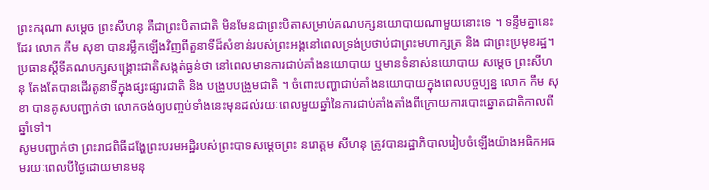ព្រះករុណា សម្តេច ព្រះសីហនុ គឺជាព្រះបិតាជាតិ មិនមែនជាព្រះបិតាសម្រាប់គណបក្សនយោបាយណាមួយនោះទេ ។ ទន្ទឹមគ្នានេះដែរ លោក កឹម សុខា បានរម្លឹកឡើងវិញពីតួនាទីដ៏សំខាន់របស់ព្រះអង្គនៅពេលទ្រង់ប្រថាប់ជាព្រះមហាក្សត្រ និង ជាព្រះប្រមុខរដ្ឋ។
ប្រធានស្តីទីគណបក្សសង្គ្រោះជាតិសង្កត់ធ្ងន់ថា នៅពេលមានការជាប់គាំងនយោបាយ ឬមានទំនាស់នយោបាយ សម្តេច ព្រះសីហនុ តែងតែបានដើរតូនាទីក្នុងផ្សះផ្សារជាតិ និង បង្រួបបង្រួមជាតិ ។ ចំពោះបញ្ហាជាប់គាំងនយោបាយក្នុងពេលបច្ចប្បន្ន លោក កឹម សុខា បានគូសបញ្ជាក់ថា លោកចង់ឲ្យបញ្ចប់ទាំងនេះមុនដល់រយៈពេលមួយឆ្នាំនៃការជាប់គាំងតាំងពីក្រោយការបោះឆ្នោតជាតិកាលពីឆ្នាំទៅ។
សូមបញ្ជាក់ថា ព្រះរាជពិធីដង្ហែព្រះបរមអដ្ឋិរបស់ព្រះបាទសម្តេចព្រះ នរោត្តម សីហនុ ត្រូវបានរដ្ឋាភិបាលរៀបចំឡើងយ៉ាងអធិកអធមរយៈពេលបីថ្ងៃដោយមានមនុ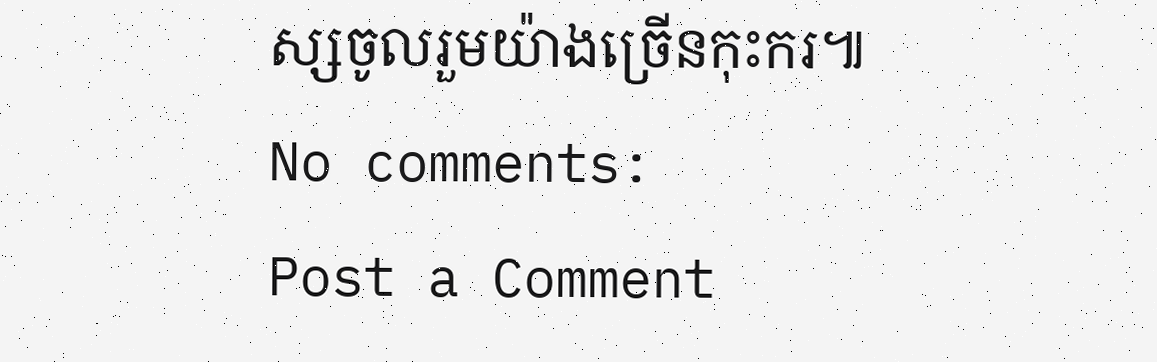ស្សចូលរួមយ៉ាងច្រើនកុះករ៕
No comments:
Post a Comment